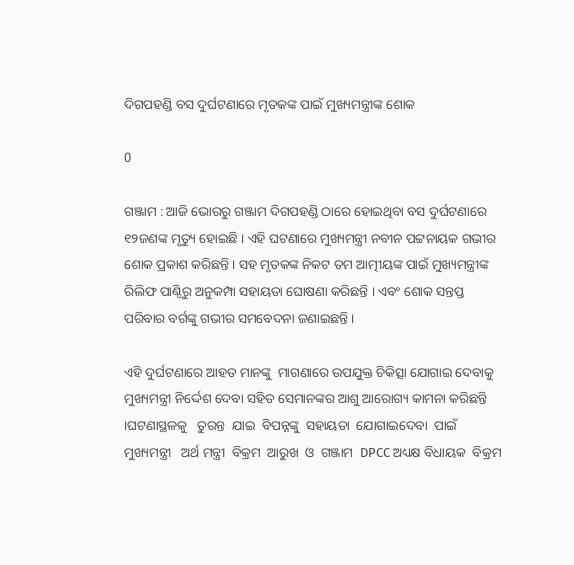ଦିଗପହଣ୍ଡି ବସ ଦୁର୍ଘଟଣାରେ ମୃତକଙ୍କ ପାଇଁ ମୁଖ୍ୟମନ୍ତ୍ରୀଙ୍କ ଶୋକ

0

ଗଞ୍ଜାମ : ଆଜି ଭୋରରୁ ଗଞ୍ଜାମ ଦିଗପହଣ୍ଡି ଠାରେ ହୋଇଥିବା ବସ ଦୁର୍ଘଟଣାରେ ୧୨ଜଣଙ୍କ ମୃତ୍ୟୁ ହୋଇଛି । ଏହି ଘଟଣାରେ ମୁଖ୍ୟମନ୍ତ୍ରୀ ନବୀନ ପଟ୍ଟନାୟକ ଗଭୀର ଶୋକ ପ୍ରକାଶ କରିଛନ୍ତି । ସହ ମୃତକଙ୍କ ନିକଟ ତମ ଆତ୍ମୀୟଙ୍କ ପାଇଁ ମୁଖ୍ୟମନ୍ତ୍ରୀଙ୍କ ରିଲିଫ ପାଣ୍ଠିରୁ ଅନୁକମ୍ପା ସହାୟତା ଘୋଷଣା କରିଛନ୍ତି । ଏବଂ ଶୋକ ସନ୍ତପ୍ତ ପରିବାର ବର୍ଗଙ୍କୁ ଗଭୀର ସମବେଦନା ଜଣାଇଛନ୍ତି ।

ଏହି ଦୁର୍ଘଟଣାରେ ଆହତ ମାନଙ୍କୁ  ମାଗଣାରେ ଉପଯୁକ୍ତ ଚିକିତ୍ସା ଯୋଗାଇ ଦେବାକୁ ମୁଖ୍ୟମନ୍ତ୍ରୀ ନିର୍ଦ୍ଦେଶ ଦେବା ସହିତ ସେମାନଙ୍କର ଆଶୁ ଆରୋଗ୍ୟ କାମନା କରିଛନ୍ତି ।ଘଟଣାସ୍ଥଳକୁ   ତୁରନ୍ତ  ଯାଇ  ବିପନ୍ନଙ୍କୁ  ସହାୟତା  ଯୋଗାଇଦେବା  ପାଇଁ  ମୁଖ୍ୟମନ୍ତ୍ରୀ   ଅର୍ଥ ମନ୍ତ୍ରୀ  ବିକ୍ରମ  ଆରୁଖ  ଓ  ଗଞ୍ଜାମ  DPCC ଅଧ୍ୟକ୍ଷ ବିଧାୟକ  ବିକ୍ରମ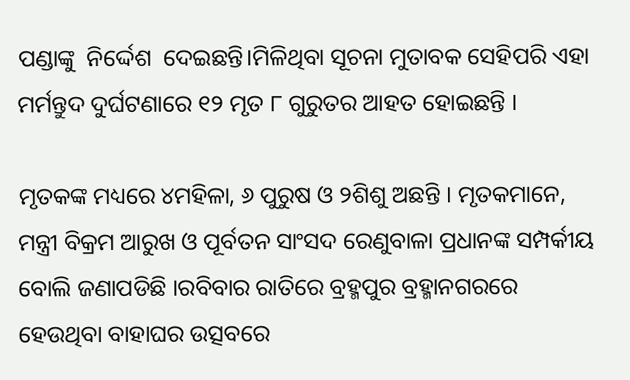ପଣ୍ଡାଙ୍କୁ  ନିର୍ଦ୍ଦେଶ  ଦେଇଛନ୍ତି।ମିଳିଥିବା ସୂଚନା ମୁତାବକ ସେହିପରି ଏହା ମର୍ମନ୍ତୁଦ ଦୁର୍ଘଟଣାରେ ୧୨ ମୃତ ୮ ଗୁରୁତର ଆହତ ହୋଇଛନ୍ତି ।

ମୃତକଙ୍କ ମଧ୍ୟରେ ୪ମହିଳା, ୬ ପୁରୁଷ ଓ ୨ଶିଶୁ ଅଛନ୍ତି । ମୃତକମାନେ, ମନ୍ତ୍ରୀ ବିକ୍ରମ ଆରୁଖ ଓ ପୂର୍ବତନ ସାଂସଦ ରେଣୁବାଳା ପ୍ରଧାନଙ୍କ ସମ୍ପର୍କୀୟ ବୋଲି ଜଣାପଡିଛି ।ରବିବାର ରାତିରେ ବ୍ରହ୍ମପୁର ବ୍ରହ୍ମାନଗରରେ ହେଉଥିବା ବାହାଘର ଉତ୍ସବରେ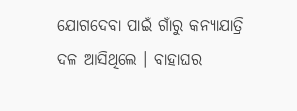ଯୋଗଦେବା ପାଇଁ ଗାଁରୁ କନ୍ୟାଯାତ୍ରି ଦଳ ଆସିଥିଲେ । ବାହାଘର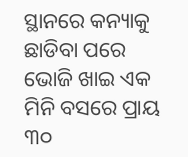ସ୍ଥାନରେ କନ୍ୟାକୁ ଛାଡିବା ପରେ ଭୋଜି ଖାଇ ଏକ ମିନି ବସରେ ପ୍ରାୟ ୩୦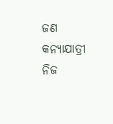ଜଣ କନ୍ୟାଯାତ୍ରୀ ନିଜ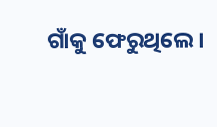ଗାଁକୁ ଫେରୁଥିଲେ ।